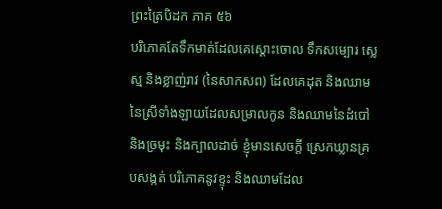ព្រះត្រៃបិដក ភាគ ៥៦
បរិភោគតែទឹកមាត់ដែលគេស្ដោះចោល ទឹកសម្បោរ ស្លេស្ម និងខ្លាញ់រាវ (នៃសាកសព) ដែលគេដុត និងឈាមនៃស្រីទាំងឡាយដែលសម្រាលកូន និងឈាមនៃដំបៅ និងច្រមុះ និងក្បាលដាច់ ខ្ញុំមានសេចក្ដី ស្រេកឃ្លានគ្របសង្កត់ បរិភោគនូវខ្ទុះ និងឈាមដែល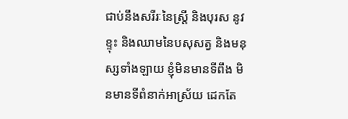ជាប់នឹងសរីរៈនៃស្រ្ដី និងបុរស នូវខ្ទុះ និងឈាមនៃបសុសត្វ និងមនុស្សទាំងឡាយ ខ្ញុំមិនមានទីពឹង មិនមានទីពំនាក់អាស្រ័យ ដេកតែ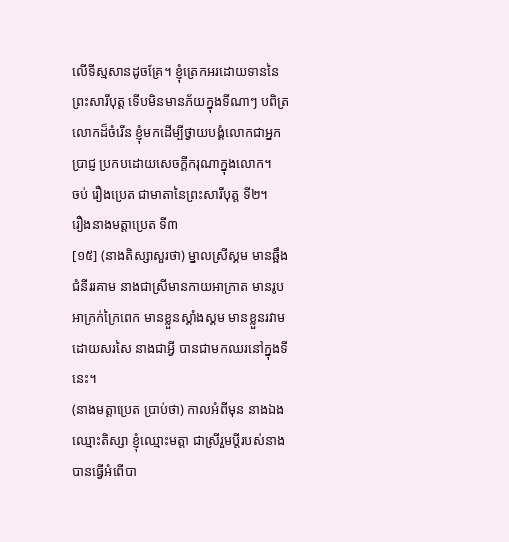លើទីស្មសានដូចគ្រែ។ ខ្ញុំត្រេកអរដោយទាននៃព្រះសារីបុត្ត ទើបមិនមានភ័យក្នុងទីណាៗ បពិត្រលោកដ៏ចំរើន ខ្ញុំមកដើម្បីថ្វាយបង្គំលោកជាអ្នកប្រាជ្ញ ប្រកបដោយសេចក្ដីករុណាក្នុងលោក។
ចប់ រឿងប្រេត ជាមាតានៃព្រះសារីបុត្ត ទី២។
រឿងនាងមត្តាប្រេត ទី៣
[១៥] (នាងតិស្សាសួរថា) ម្នាលស្រីស្គម មានឆ្អឹងជំនីររគាម នាងជាស្រីមានកាយអាក្រាត មានរូបអាក្រក់ក្រៃពេក មានខ្លួនស្គាំងស្គម មានខ្លួនរវាមដោយសរសៃ នាងជាអ្វី បានជាមកឈរនៅក្នុងទីនេះ។
(នាងមត្តាប្រេត ប្រាប់ថា) កាលអំពីមុន នាងឯងឈ្មោះតិស្សា ខ្ញុំឈ្មោះមត្តា ជាស្រីរួមប្ដីរបស់នាង បានធ្វើអំពើបា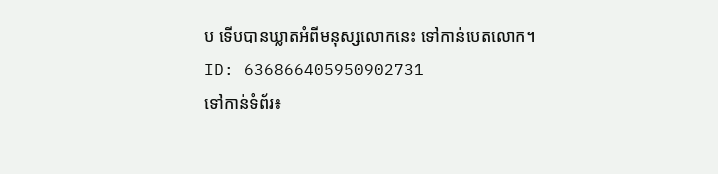ប ទើបបានឃ្លាតអំពីមនុស្សលោកនេះ ទៅកាន់បេតលោក។
ID: 636866405950902731
ទៅកាន់ទំព័រ៖